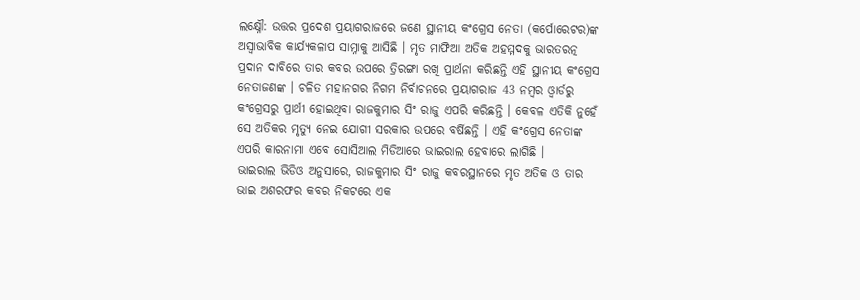ଲକ୍ଷ୍ନୌ: ଉତ୍ତର ପ୍ରଦେଶ ପ୍ରୟାଗରାଜରେ ଜଣେ ସ୍ଥାନୀୟ କଂଗ୍ରେସ ନେତା (କର୍ପୋରେଟର)ଙ୍କ ଅସ୍ବାଭାବିକ କାର୍ଯ୍ୟକଳାପ ସାମ୍ନାକୁ ଆସିଛି । ମୃତ ମାଫିଆ ଅତିକ ଅହମ୍ମଦକୁ ଭାରତରତ୍ନ ପ୍ରଦାନ ଦାବିରେ ତାର କବର ଉପରେ ତ୍ରିରଙ୍ଗା ରଖି ପ୍ରାର୍ଥନା କରିଛନ୍ତି ଏହି ସ୍ଥାନୀୟ କଂଗ୍ରେସ ନେତାଜଣଙ୍କ । ଚଳିତ ମହାନଗର ନିଗମ ନିର୍ବାଚନରେ ପ୍ରୟାଗରାଜ 43 ନମ୍ବର ଓ୍ବାର୍ଡରୁ କଂଗ୍ରେସରୁ ପ୍ରାର୍ଥୀ ହୋଇଥିବା ରାଜକୁମାର ସିଂ ରାଜୁ ଏପରି କରିଛନ୍ତି । କେବଳ ଏତିକି ନୁହେଁ ସେ ଅତିକର ମୃତ୍ୟୁ ନେଇ ଯୋଗୀ ସରକାର ଉପରେ ବର୍ଷିଛନ୍ତି । ଏହି କଂଗ୍ରେସ ନେତାଙ୍କ ଏପରି କାରନାମା ଏବେ ସୋସିଆଲ ମିଡିଆରେ ଭାଇରାଲ ହେବାରେ ଲାଗିଛି ।
ଭାଇରାଲ ଭିଡିଓ ଅନୁସାରେ, ରାଜକୁମାର ସିଂ ରାଜୁ କବରସ୍ଥାନରେ ମୃତ ଅତିକ ଓ ତାର ଭାଇ ଅଶରଫର କବର ନିକଟରେ ଏକ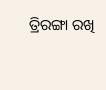ତ୍ରିରଙ୍ଗା ରଖି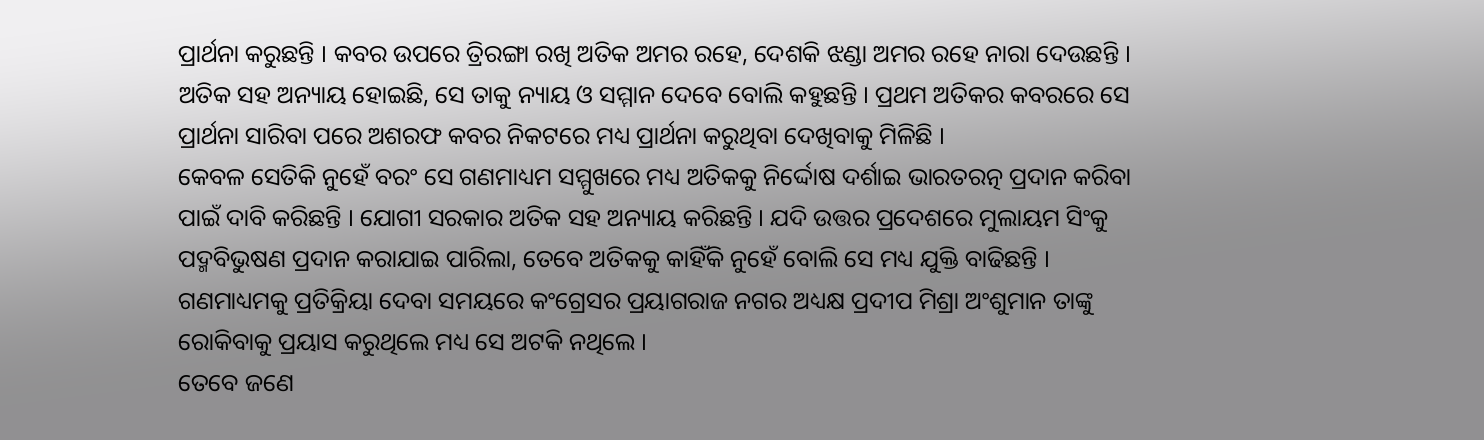ପ୍ରାର୍ଥନା କରୁଛନ୍ତି । କବର ଉପରେ ତ୍ରିରଙ୍ଗା ରଖି ଅତିକ ଅମର ରହେ, ଦେଶକି ଝଣ୍ଡା ଅମର ରହେ ନାରା ଦେଉଛନ୍ତି । ଅତିକ ସହ ଅନ୍ୟାୟ ହୋଇଛି, ସେ ତାକୁ ନ୍ୟାୟ ଓ ସମ୍ମାନ ଦେବେ ବୋଲି କହୁଛନ୍ତି । ପ୍ରଥମ ଅତିକର କବରରେ ସେ ପ୍ରାର୍ଥନା ସାରିବା ପରେ ଅଶରଫ କବର ନିକଟରେ ମଧ୍ୟ ପ୍ରାର୍ଥନା କରୁଥିବା ଦେଖିବାକୁ ମିଳିଛି ।
କେବଳ ସେତିକି ନୁହେଁ ବରଂ ସେ ଗଣମାଧ୍ୟମ ସମ୍ମୁଖରେ ମଧ୍ୟ ଅତିକକୁ ନିର୍ଦ୍ଦୋଷ ଦର୍ଶାଇ ଭାରତରତ୍ନ ପ୍ରଦାନ କରିବା ପାଇଁ ଦାବି କରିଛନ୍ତି । ଯୋଗୀ ସରକାର ଅତିକ ସହ ଅନ୍ୟାୟ କରିଛନ୍ତି । ଯଦି ଉତ୍ତର ପ୍ରଦେଶରେ ମୁଲାୟମ ସିଂକୁ ପଦ୍ମବିଭୁଷଣ ପ୍ରଦାନ କରାଯାଇ ପାରିଲା, ତେବେ ଅତିକକୁ କାହିଁକି ନୁହେଁ ବୋଲି ସେ ମଧ୍ୟ ଯୁକ୍ତି ବାଢିଛନ୍ତି । ଗଣମାଧ୍ୟମକୁ ପ୍ରତିକ୍ରିୟା ଦେବା ସମୟରେ କଂଗ୍ରେସର ପ୍ରୟାଗରାଜ ନଗର ଅଧ୍ୟକ୍ଷ ପ୍ରଦୀପ ମିଶ୍ରା ଅଂଶୁମାନ ତାଙ୍କୁ ରୋକିବାକୁ ପ୍ରୟାସ କରୁଥିଲେ ମଧ୍ୟ ସେ ଅଟକି ନଥିଲେ ।
ତେବେ ଜଣେ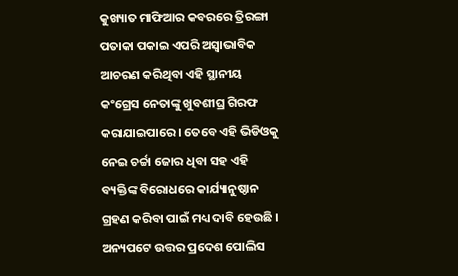କୁଖ୍ୟାତ ମାଫିଆର କବରରେ ତ୍ରିରଙ୍ଗା ପତାକା ପକାଇ ଏପରି ଅସ୍ବାଭାବିକ ଆଚରଣ କରିଥିବା ଏହି ସ୍ଥାନୀୟ କଂଗ୍ରେସ ନେତାଙ୍କୁ ଖୁବଶୀଘ୍ର ଗିରଫ କରାଯାଇପାରେ । ତେବେ ଏହି ଭିଡିଓକୁ ନେଇ ଚର୍ଚ୍ଚା ଜୋର ଧିବା ସହ ଏହି ବ୍ୟକ୍ତିଙ୍କ ବିରୋଧରେ କାର୍ଯ୍ୟାନୁଷ୍ଠାନ ଗ୍ରହଣ କରିବା ପାଇଁ ମଧ୍ୟ ଦାବି ହେଉଛି । ଅନ୍ୟପଟେ ଉତ୍ତର ପ୍ରଦେଶ ପୋଲିସ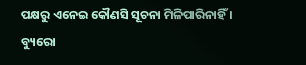ପକ୍ଷରୁ ଏନେଇ କୌଣସି ସୂଚନା ମିଳିପାରିନାହିଁ ।
ବ୍ୟୁରୋ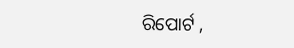ରିପୋର୍ଟ ,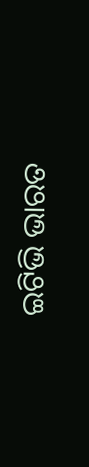ଇଟିଭି ଭାରତ